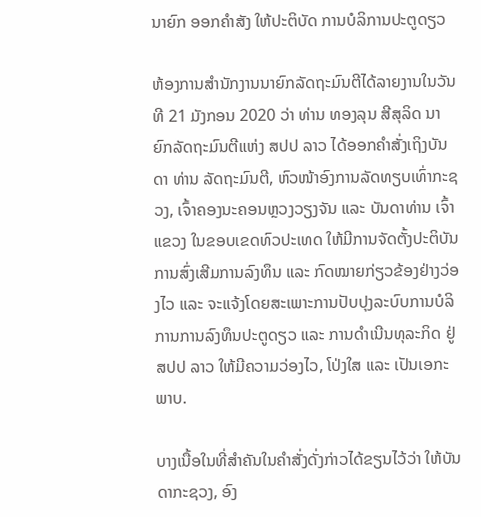ນາຍົກ ອອກຄຳສັງ ໃຫ້ປະຕິບັດ ການບໍລິການປະຕູດຽວ

ຫ້ອງການສຳນັກງານນາຍົກລັດຖະມົນຕີໄດ້ລາຍງານໃນວັນທີ 21 ມັງກອນ 2020 ວ່າ ທ່ານ ທອງລຸນ ສີສຸລິດ ນາຍົກລັດຖະມົນຕີແຫ່ງ ສປປ ລາວ ໄດ້ອອກຄຳສັ່ງເຖິງບັນດາ ທ່ານ ລັດຖະມົນຕີ, ຫົວໜ້າອົງການລັດທຽບເທົ່າກະຊວງ, ເຈົ້າຄອງນະຄອນຫຼວງວຽງຈັນ ແລະ ບັນດາທ່ານ ເຈົ້າແຂວງ ໃນຂອບເຂດທົວປະເທດ ໃຫ້ມີການຈັດຕັ້ງປະຕິບັນການສົ່ງເສີມການລົງທຶນ ແລະ ກົດໝາຍກ່ຽວຂ້ອງຢ່າງວ່ອງໄວ ແລະ ຈະແຈ້ງໂດຍສະເພາະການປັບປຸງລະບົບການບໍລິການການລົງທຶນປະຕູດຽວ ແລະ ການດຳເນີນທຸລະກິດ ຢູ່ ສປປ ລາວ ໃຫ້ມີຄວາມວ່ອງໄວ, ໂປ່ງໃສ ແລະ ເປັນເອກະພາບ.

ບາງເນື້ອໃນທີ່ສຳຄັນໃນຄຳສັ່ງດັ່ງກ່າວໄດ້ຂຽນໄວ້ວ່າ ໃຫ້ບັນດາກະຊວງ, ອົງ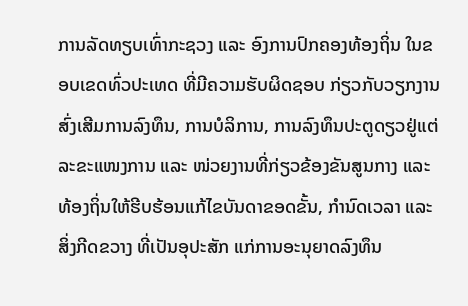ການລັດທຽບເທົ່າກະຊວງ ແລະ ອົງການປົກຄອງທ້ອງຖິ່ນ ໃນຂອບເຂດທົ່ວປະເທດ ທີ່ມີຄວາມຮັບຜິດຊອບ ກ່ຽວກັບວຽກງານສົ່ງເສີມການລົງທຶນ, ການບໍລິການ, ການລົງທຶນປະຕູດຽວຢູ່ແຕ່ລະຂະແໜງການ ແລະ ໜ່ວຍງານທີ່ກ່ຽວຂ້ອງຂັນສູນກາງ ແລະ ທ້ອງຖິ່ນໃຫ້ຮີບຮ້ອນແກ້ໄຂບັນດາຂອດຂັ້ນ, ກໍານົດເວລາ ແລະ ສິ່ງກີດຂວາງ ທີ່ເປັນອຸປະສັກ ແກ່ການອະນຸຍາດລົງທຶນ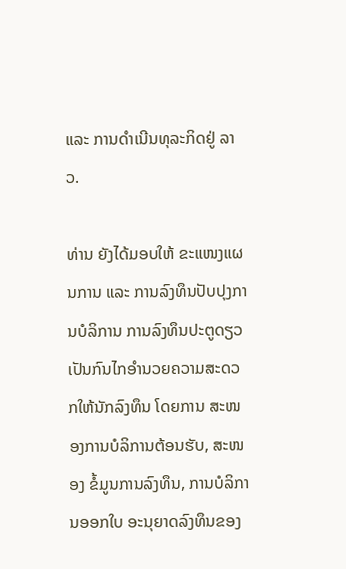ແລະ ການດໍາເນີນທຸລະກິດຢູ່ ລາວ.

ທ່ານ ຍັງໄດ້ມອບໃຫ້ ຂະແໜງແຜນການ ແລະ ການລົງທຶນປັບປຸງການບໍລິການ ການລົງທຶນປະຕູດຽວ ເປັນກົນໄກອໍານວຍຄວາມສະດວກໃຫ້ນັກລົງທຶນ ໂດຍການ ສະໜອງການບໍລິການຕ້ອນຮັບ, ສະໜອງ ຂໍ້ມູນການລົງທຶນ, ການບໍລິການອອກໃບ ອະນຸຍາດລົງທຶນຂອງ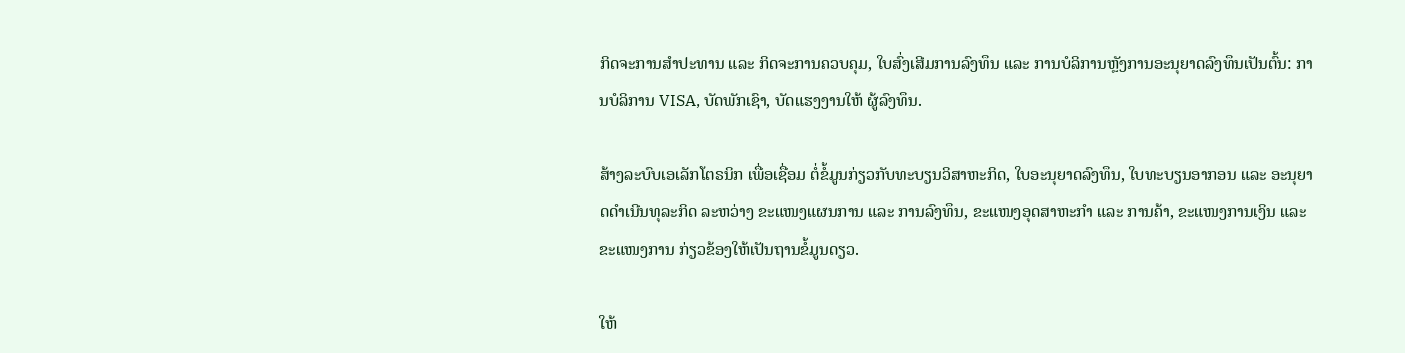ກິດຈະການສໍາປະທານ ແລະ ກິດຈະການຄວບຄຸມ, ໃບສົ່ງເສີມການລົງທຶນ ແລະ ການບໍລິການຫຼັງການອະນຸຍາດລົງທຶນເປັນຕົ້ນ: ການບໍລິການ VISA, ບັດພັກເຊົາ, ບັດແຮງງານໃຫ້ ຜູ້ລົງທຶນ.

ສ້າງລະບົບເອເລັກໂຕຣນິກ ເພື່ອເຊື່ອມ ຕໍ່ຂໍ້ມູນກ່ຽວກັບທະບຽນວິສາຫະກິດ, ໃບອະນຸຍາດລົງທຶນ, ໃບທະບຽນອາກອນ ແລະ ອະນຸຍາດດໍາເນີນທຸລະກິດ ລະຫວ່າງ ຂະແໜງແຜນການ ແລະ ການລົງທຶນ, ຂະແໜງອຸດສາຫະກໍາ ແລະ ການຄ້າ, ຂະແໜງການເງິນ ແລະ ຂະແໜງການ ກ່ຽວຂ້ອງໃຫ້ເປັນຖານຂໍ້ມູນດຽວ.

ໃຫ້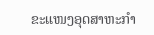ຂະແໜງອຸດສາຫະກໍາ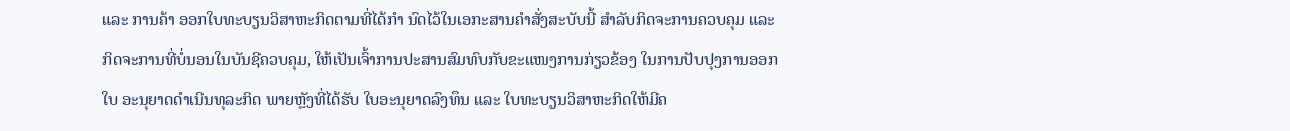ແລະ ການຄ້າ ອອກໃບທະບຽນວິສາຫະກິດຕາມທີ່ໄດ້ກໍາ ນົດໄວ້ໃນເອກະສານຄຳສັ່ງສະບັບນີ້ ສໍາລັບກິດຈະການຄວບຄຸມ ແລະ ກິດຈະການທີ່ບໍ່ນອນໃນບັນຊີຄວບຄຸມ, ໃຫ້ເປັນເຈົ້າການປະສານສົມທົບກັບຂະແໜງການກ່ຽວຂ້ອງ ໃນການປັບປຸງການອອກໃບ ອະນຸຍາດດໍາເນີນທຸລະກິດ ພາຍຫຼັງທີ່ໄດ້ຮັບ ໃບອະນຸຍາດລົງທຶນ ແລະ ໃບທະບຽນວິສາຫະກິດໃຫ້ມີຄ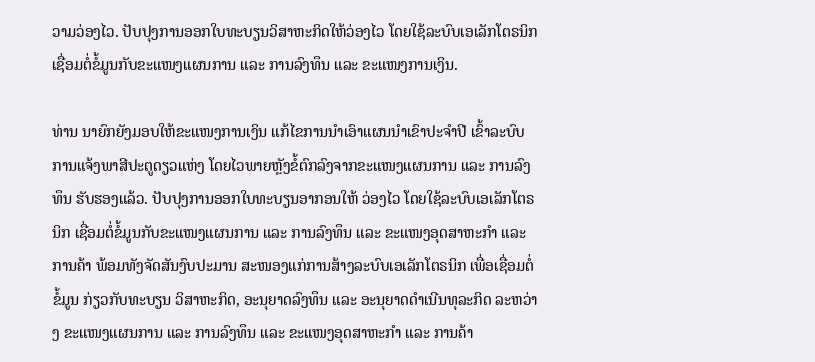ວາມວ່ອງໄວ. ປັບປຸງການອອກໃບທະບຽນວິສາຫະກິດໃຫ້ວ່ອງໄວ ໂດຍໃຊ້ລະບົບເອເລັກໂຕຣນິກ ເຊື່ອມຕໍ່ຂໍ້ມູນກັບຂະແໜງແຜນການ ແລະ ການລົງທຶນ ແລະ ຂະແໜງການເງິນ.

ທ່ານ ນາຍົກຍັງມອບໃຫ້ຂະແໜງການເງິນ ແກ້ໄຂການນໍາເອົາແຜນນໍາເຂົາປະຈໍາປີ ເຂົ້າລະບົບການແຈ້ງພາສີປະຕູດຽວແຫ່ງ ໂດຍໄວພາຍຫຼັງຂໍ້ຕົກລົງຈາກຂະແໜງແຜນການ ແລະ ການລົງທຶນ ຮັບຮອງແລ້ວ. ປັບປຸງການອອກໃບທະບຽນອາກອນໃຫ້ ວ່ອງໄວ ໂດຍໃຊ້ລະບົບເອເລັກໂຕຣນິກ ເຊື່ອມຕໍ່ຂໍ້ມູນກັບຂະແໜງແຜນການ ແລະ ການລົງທຶນ ແລະ ຂະແໜງອຸດສາຫະກໍາ ແລະ ການຄ້າ ພ້ອມທັງຈັດສັນງົບປະມານ ສະໜອງແກ່ການສ້າງລະບົບເອເລັກໂຕຣນິກ ເພື່ອເຊື່ອມຕໍ່ຂໍ້ມູນ ກ່ຽວກັບທະບຽນ ວິສາຫະກິດ, ອະນຸຍາດລົງທຶນ ແລະ ອະນຸຍາດດໍາເນີນທຸລະກິດ ລະຫວ່າງ ຂະແໜງແຜນການ ແລະ ການລົງທຶນ ແລະ ຂະແໜງອຸດສາຫະກໍາ ແລະ ການຄ້າ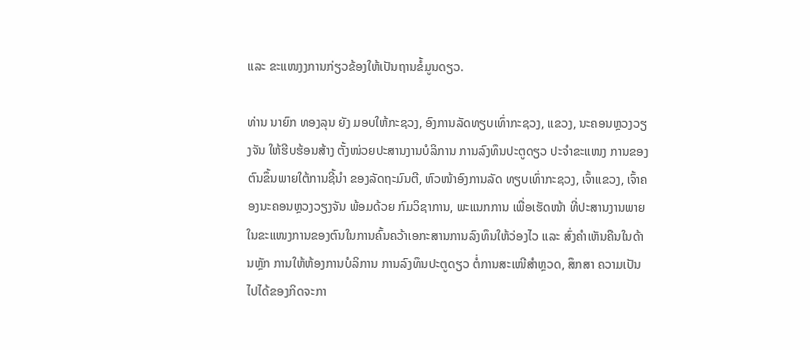ແລະ ຂະແໜງງການກ່ຽວຂ້ອງໃຫ້ເປັນຖານຂໍ້ມູນດຽວ.

ທ່ານ ນາຍົກ ທອງລຸນ ຍັງ ມອບໃຫ້ກະຊວງ, ອົງການລັດທຽບເທົ່າກະຊວງ, ແຂວງ, ນະຄອນຫຼວງວຽງຈັນ ໃຫ້ຮີບຮ້ອນສ້າງ ຕັ້ງໜ່ວຍປະສານງານບໍລິການ ການລົງທຶນປະຕູດຽວ ປະຈໍາຂະແໜງ ການຂອງຕົນຂຶ້ນພາຍໃຕ້ການຊີ້ນໍາ ຂອງລັດຖະມົນຕີ, ຫົວໜ້າອົງການລັດ ທຽບເທົ່າກະຊວງ, ເຈົ້າແຂວງ, ເຈົ້າຄອງນະຄອນຫຼວງວຽງຈັນ ພ້ອມດ້ວຍ ກົມວິຊາການ, ພະແນກການ ເພື່ອເຮັດໜ້າ ທີ່ປະສານງານພາຍໃນຂະແໜງການຂອງຕົນໃນການຄົ້ນຄວ້າເອກະສານການລົງທຶນໃຫ້ວ່ອງໄວ ແລະ ສົ່ງຄໍາເຫັນຄືນໃນດ້ານຫຼັກ ການໃຫ້ຫ້ອງການບໍລິການ ການລົງທຶນປະຕູດຽວ ຕໍ່ການສະເໜີສໍາຫຼວດ, ສຶກສາ ຄວາມເປັນໄປໄດ້ຂອງກິດຈະກາ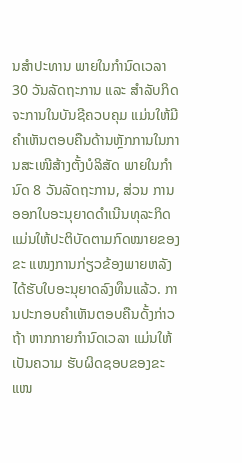ນສໍາປະທານ ພາຍໃນກໍານົດເວລາ 30 ວັນລັດຖະການ ແລະ ສໍາລັບກິດຈະການໃນບັນຊີຄວບຄຸມ ແມ່ນໃຫ້ມີຄໍາເຫັນຕອບຄືນດ້ານຫຼັກການໃນການສະເໜີສ້າງຕັ້ງບໍລິສັດ ພາຍໃນກໍານົດ 8 ວັນລັດຖະການ, ສ່ວນ ການອອກໃບອະນຸຍາດດໍາເນີນທຸລະກິດ ແມ່ນໃຫ້ປະຕິບັດຕາມກົດໝາຍຂອງຂະ ແໜງການກ່ຽວຂ້ອງພາຍຫລັງໄດ້ຮັບໃບອະນຸຍາດລົງທຶນແລ້ວ. ການປະກອບຄໍາເຫັນຕອບຄືນດັ້ງກ່າວຖ້າ ຫາກກາຍກໍານົດເວລາ ແມ່ນໃຫ້ເປັນຄວາມ ຮັບຜິດຊອບຂອງຂະແໜ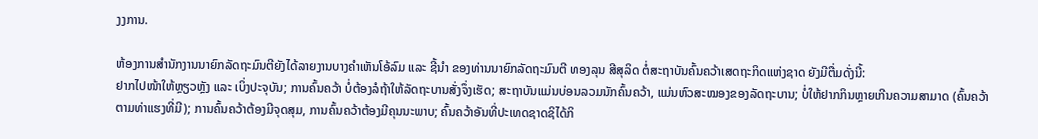ງງການ.

ຫ້ອງການສຳນັກງານນາຍົກລັດຖະມົນຕີຍັງໄດ້ລາຍງານບາງຄຳເຫັນໂອ້ລົມ ແລະ ຊີ້ນຳ ຂອງທ່ານນາຍົກລັດຖະມົນຕີ ທອງລຸນ ສີສຸລິດ ຕໍ່ສະຖາບັນຄົ້ນຄວ້າເສດຖະກິດແຫ່ງຊາດ ຍັງມີຕື່ມດັ່ງນີ້:
ຢາກໄປໜ້າໃຫ້ຫຼຽວຫຼັງ ແລະ ເບິ່ງປະຈຸບັນ; ການຄົ້ນຄວ້າ ບໍ່ຕ້ອງລໍຖ້າໃຫ້ລັດຖະບານສັ່ງຈຶ່ງເຮັດ; ສະຖາບັນແມ່ນບ່ອນລວມນັກຄົ້ນຄວ້າ, ແມ່ນຫົວສະໝອງຂອງລັດຖະບານ; ບໍ່ໃຫ້ຢາກກິນຫຼາຍເກີນຄວາມສາມາດ (ຄົ້ນຄວ້າຕາມທ່າແຮງທີ່ມີ); ການຄົ້ນຄວ້າຕ້ອງມີຈຸດສຸມ, ການຄົ້ນຄວ້າຕ້ອງມີຄຸນນະພາບ; ຄົ້ນຄວ້າອັນທີ່ປະເທດຊາດຊິໄດ້ກິ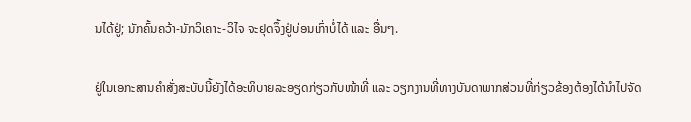ນໄດ້ຢູ່; ນັກຄົ້ນຄວ້າ-ນັກວິເຄາະ-ວິໄຈ ຈະຢຸດຈຶ້ງຢູ່ບ່ອນເກົ່າບໍ່ໄດ້ ແລະ ອື່ນໆ.

ຢູ່ໃນເອກະສານຄຳສັ່ງສະບັບນີ້ຍັງໄດ້ອະທິບາຍລະອຽດກ່ຽວກັບໜ້າທີ່ ແລະ ວຽກງານທີ່ທາງບັນດາພາກສ່ວນທີ່ກ່ຽວຂ້ອງຕ້ອງໄດ້ນຳໄປຈັດ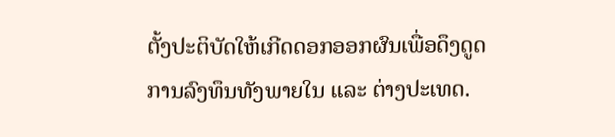ຕັ້ງປະຕິບັດໃຫ້ເກີດດອກອອກຜົນເພື່ອດຶງດູດການລົງທຶນທັງພາຍໃນ ແລະ ຕ່າງປະເທດ.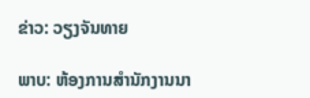ຂ່າວ: ວຽງຈັນທາຍ

ພາບ: ຫ້ອງການສຳນັກງານນາ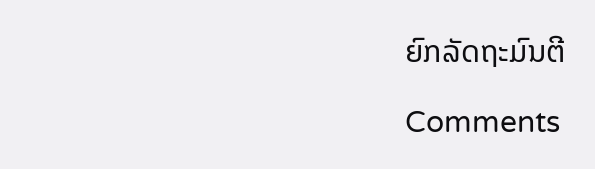ຍົກລັດຖະມົນຕີ

Comments